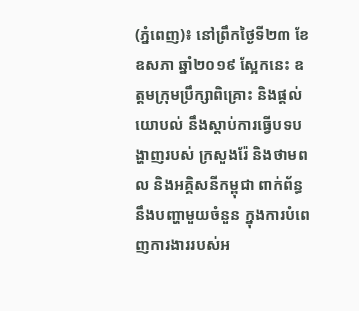(ភ្នំពេញ)៖ នៅព្រឹកថ្ងៃទី២៣ ខែឧសភា ឆ្នាំ២០១៩ ស្អែកនេះ ឧត្តមក្រុមប្រឹក្សាពិគ្រោះ និងផ្តល់យោបល់ នឹងស្តាប់ការធ្វើបទបង្ហាញរបស់ ក្រសួងរ៉ែ និងថាមពល និងអគ្គិសនីកម្ពុជា ពាក់ព័ន្ធនឹងបញ្ហាមួយចំនួន ក្នុងការបំពេញការងាររបស់អ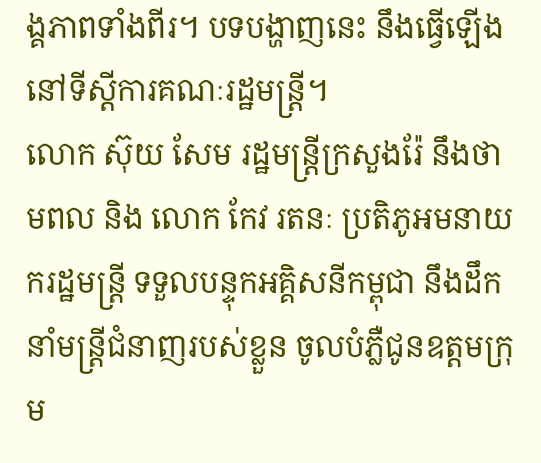ង្គភាពទាំងពីរ។ បទបង្ហាញនេះ នឹងធ្វើឡើងនៅទីស្តីការគណៈរដ្ឋមន្រ្តី។
លោក ស៊ុយ សែម រដ្ឋមន្ត្រីក្រសួងរ៉ែ នឹងថាមពល និង លោក កែវ រតនៈ ប្រតិភូអមនាយករដ្ឋមន្ត្រី ទទួលបន្ទុកអគ្គិសនីកម្ពុជា នឹងដឹកនាំមន្រ្តីជំនាញរបស់ខ្លួន ចូលបំភ្លឺជូនឧត្តមក្រុម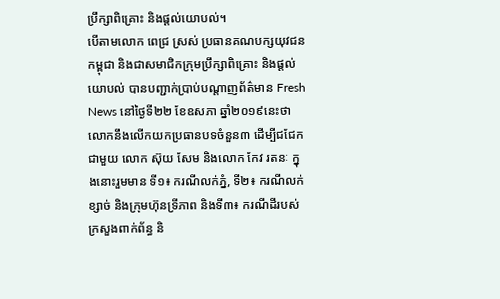ប្រឹក្សាពិគ្រោះ និងផ្តល់យោបល់។
បើតាមលោក ពេជ្រ ស្រស់ ប្រធានគណបក្សយុវជនកម្ពុជា និងជាសមាជិកក្រុមប្រឹក្សាពិគ្រោះ និងផ្តល់យោបល់ បានបញ្ជាក់ប្រាប់បណ្តាញព័ត៌មាន Fresh News នៅថ្ងៃទី២២ ខែឧសភា ឆ្នាំ២០១៩នេះថា លោកនឹងលើកយកប្រធានបទចំនួន៣ ដើម្បីជជែកជាមួយ លោក ស៊ុយ សែម និងលោក កែវ រតនៈ ក្នុងនោះរួមមាន ទី១៖ ករណីលក់ភ្នំ, ទី២៖ ករណីលក់ខ្សាច់ និងក្រុមហ៊ុនទ្រីភាព និងទី៣៖ ករណីដីរបស់ក្រសួងពាក់ព័ន្ធ និ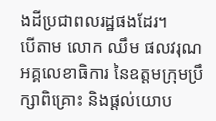ងដីប្រជាពលរដ្ឋផងដែរ។
បើតាម លោក ឈឹម ផលវរុណ អគ្គលេខាធិការ នៃឧត្តមក្រុមប្រឹក្សាពិគ្រោះ និងផ្តល់យោប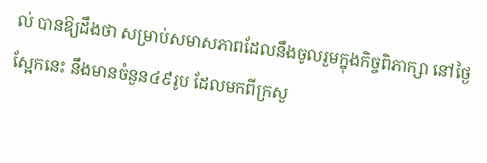ល់ បានឱ្យដឹងថា សម្រាប់សមាសភាពដែលនឹងចូលរួមក្នុងកិច្ចពិភាក្សា នៅថ្ងៃស្អែកនេះ នឹងមានចំនួន៤៩រូប ដែលមកពីក្រសួ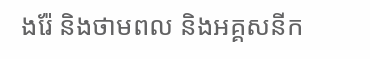ងរ៉ែ និងថាមពល និងអគ្គសនីក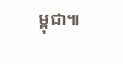ម្ពុជា៕